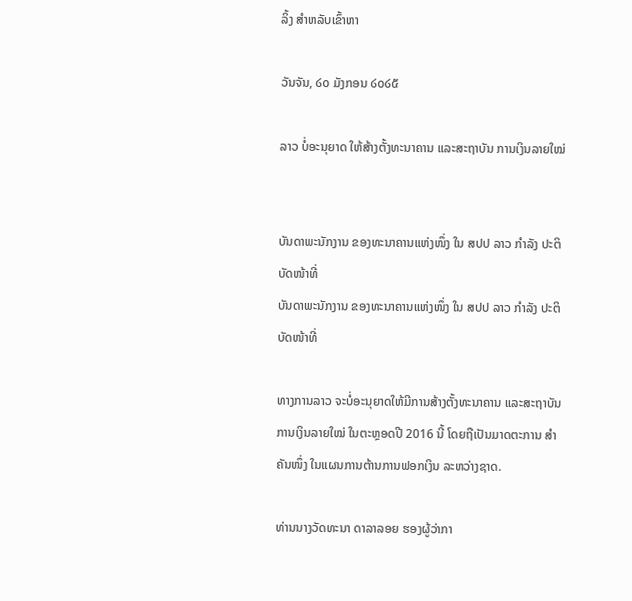ລິ້ງ ສຳຫລັບເຂົ້າຫາ

ວັນຈັນ, ໒໐ ມັງກອນ ໒໐໒໕

ລາວ ບໍ່ອະນຸຍາດ ໃຫ້ສ້າງຕັ້ງທະນາຄານ ແລະສະຖາບັນ ການເງິນລາຍໃໝ່


ບັນດາພະນັກງານ ຂອງທະນາຄານແຫ່ງໜຶ່ງ ໃນ ສປປ ລາວ ກຳລັງ ປະຕິບັດໜ້າທີ່
ບັນດາພະນັກງານ ຂອງທະນາຄານແຫ່ງໜຶ່ງ ໃນ ສປປ ລາວ ກຳລັງ ປະຕິບັດໜ້າທີ່

ທາງການລາວ ຈະບໍ່ອະນຸຍາດໃຫ້ມີການສ້າງຕັ້ງທະນາຄານ ແລະສະຖາບັນ ການເງິນລາຍໃໝ່ ໃນຕະຫຼອດປີ 2016 ນີ້ ໂດຍຖືເປັນມາດຕະການ ສຳຄັນໜຶ່ງ ໃນແຜນການຕ້ານການຟອກເງິນ ລະຫວ່າງຊາດ.

ທ່ານນາງວັດທະນາ ດາລາລອຍ ຮອງຜູ້ວ່າກາ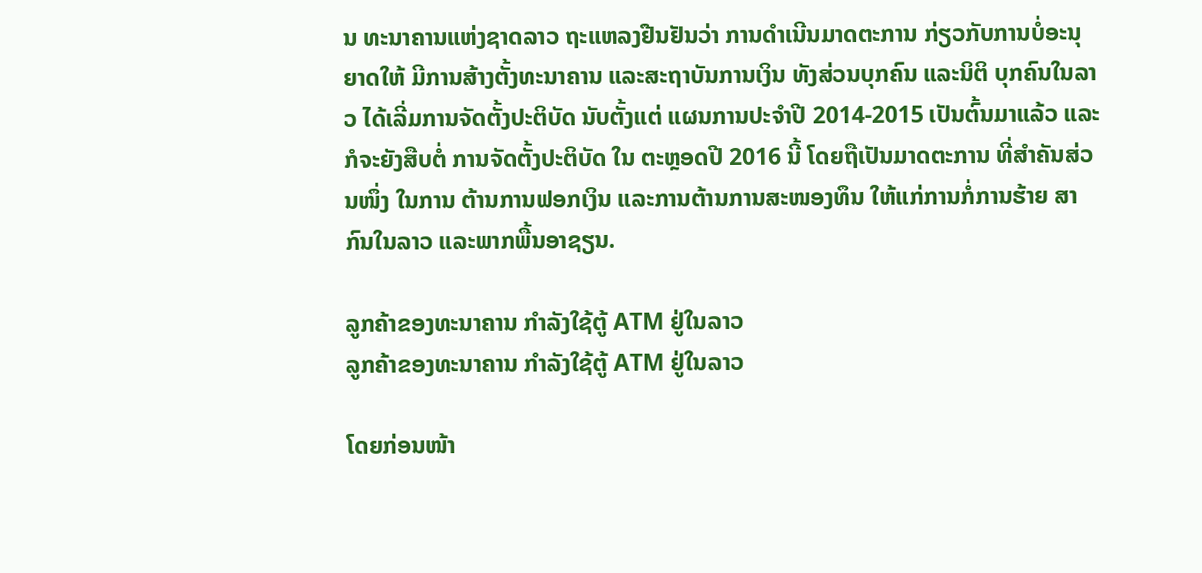ນ ທະນາຄານແຫ່ງຊາດລາວ ຖະແຫລງຢືນຢັນວ່າ ການດຳເນີນມາດຕະການ ກ່ຽວກັບການບໍ່ອະນຸຍາດໃຫ້ ມີການສ້າງຕັ້ງທະນາຄານ ແລະສະຖາບັນການເງິນ ທັງສ່ວນບຸກຄົນ ແລະນິຕິ ບຸກຄົນໃນລາວ ໄດ້ເລີ່ມການຈັດຕັ້ງປະຕິບັດ ນັບຕັ້ງແຕ່ ແຜນການປະຈຳປີ 2014-2015 ເປັນຕົ້ນມາແລ້ວ ແລະກໍຈະຍັງສືບຕໍ່ ການຈັດຕັ້ງປະຕິບັດ ໃນ ຕະຫຼອດປີ 2016 ນີ້ ໂດຍຖືເປັນມາດຕະການ ທີ່ສຳຄັນສ່ວນໜຶ່ງ ໃນການ ຕ້ານການຟອກເງິນ ແລະການຕ້ານການສະໜອງທຶນ ໃຫ້ແກ່ການກໍ່ການຮ້າຍ ສາກົນໃນລາວ ແລະພາກພື້ນອາຊຽນ.

ລູກຄ້າຂອງທະນາຄານ ກຳລັງໃຊ້ຕູ້ ATM ຢູ່ໃນລາວ
ລູກຄ້າຂອງທະນາຄານ ກຳລັງໃຊ້ຕູ້ ATM ຢູ່ໃນລາວ

ໂດຍກ່ອນໜ້າ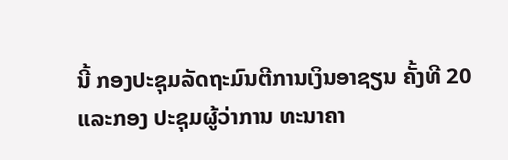ນີ້ ກອງປະຊຸມລັດຖະມົນຕີການເງິນອາຊຽນ ຄັ້ງທີ 20 ແລະກອງ ປະຊຸມຜູ້ວ່າການ ທະນາຄາ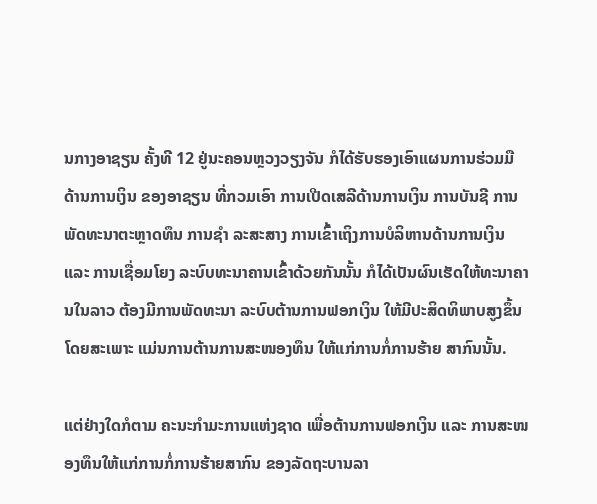ນກາງອາຊຽນ ຄັ້ງທີ 12 ຢູ່ນະຄອນຫຼວງວຽງຈັນ ກໍໄດ້ຮັບຮອງເອົາແຜນການຮ່ວມມື ດ້ານການເງິນ ຂອງອາຊຽນ ທີ່ກວມເອົາ ການເປີດເສລີດ້ານການເງິນ ການບັນຊີ ການພັດທະນາຕະຫຼາດທຶນ ການຊຳ ລະສະສາງ ການເຂົ້າເຖິງການບໍລິຫານດ້ານການເງິນ ແລະ ການເຊື່ອມໂຍງ ລະບົບທະນາຄານເຂົ້າດ້ວຍກັນນັ້ນ ກໍໄດ້ເປັນຜົນເຮັດໃຫ້ທະນາຄານໃນລາວ ຕ້ອງມີການພັດທະນາ ລະບົບຕ້ານການຟອກເງິນ ໃຫ້ມີປະສິດທິພາບສູງຂຶ້ນ ໂດຍສະເພາະ ແມ່ນການຕ້ານການສະໜອງທຶນ ໃຫ້ແກ່ການກໍ່ການຮ້າຍ ສາກົນນັ້ນ.

ແຕ່ຢ່າງໃດກໍຕາມ ຄະນະກຳມະການແຫ່ງຊາດ ເພື່ອຕ້ານການຟອກເງິນ ແລະ ການສະໜອງທຶນໃຫ້ແກ່ການກໍ່ການຮ້າຍສາກົນ ຂອງລັດຖະບານລາ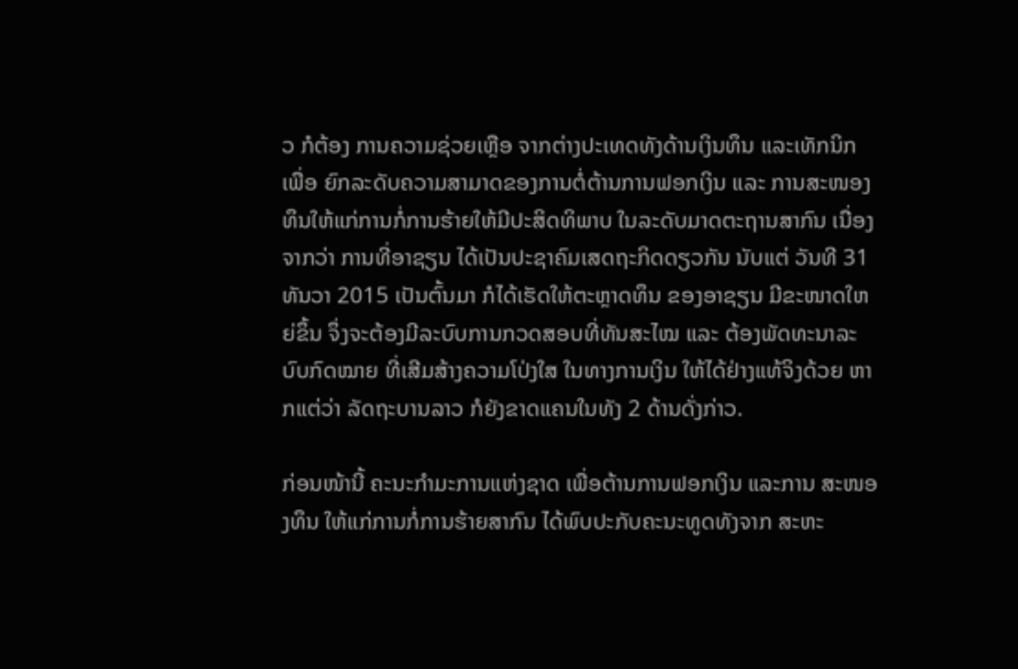ວ ກໍຕ້ອງ ການຄວາມຊ່ວຍເຫຼືອ ຈາກຕ່າງປະເທດທັງດ້ານເງິນທຶນ ແລະເທັກນິກ ເພື່ອ ຍົກລະດັບຄວາມສາມາດຂອງການຕໍ່ຕ້ານການຟອກເງິນ ແລະ ການສະໜອງ ທຶນໃຫ້ແກ່ການກໍ່ການຮ້າຍໃຫ້ມີປະສິດທິພາບ ໃນລະດັບມາດຕະຖານສາກົນ ເນື່ອງຈາກວ່າ ການທີ່ອາຊຽນ ໄດ້ເປັນປະຊາຄົມເສດຖະກິດດຽວກັນ ນັບແຕ່ ວັນທີ 31 ທັນວາ 2015 ເປັນຕົ້ນມາ ກໍໄດ້ເຮັດໃຫ້ຕະຫຼາດທຶນ ຂອງອາຊຽນ ມີຂະໜາດໃຫຍ່ຂຶ້ນ ຈຶ່ງຈະຕ້ອງມີລະບົບການກວດສອບທີ່ທັນສະໄໝ ແລະ ຕ້ອງພັດທະນາລະບົບກົດໝາຍ ທີ່ເສີມສ້າງຄວາມໂປ່ງໃສ ໃນທາງການເງິນ ໃຫ້ໄດ້ຢ່າງແທ້ຈິງດ້ວຍ ຫາກແຕ່ວ່າ ລັດຖະບານລາວ ກໍຍັງຂາດແຄນໃນທັງ 2 ດ້ານດັ່ງກ່າວ.

ກ່ອນໜ້ານີ້ ຄະນະກຳມະການແຫ່ງຊາດ ເພື່ອຕ້ານການຟອກເງິນ ແລະການ ສະໜອງທຶນ ໃຫ້ແກ່ການກໍ່ການຮ້າຍສາກົນ ໄດ້ພົບປະກັບຄະນະທູດທັງຈາກ ສະຫະ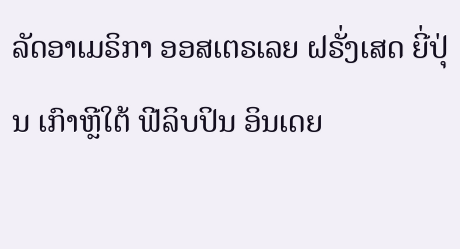ລັດອາເມຣິກາ ອອສເຕຣເລຍ ຝຣັ່ງເສດ ຍີ່ປຸ່ນ ເກົາຫຼີໃຕ້ ຟີລິບປິນ ອິນເດຍ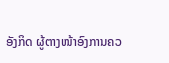ອັງກິດ ຜູ້ຕາງໜ້າອົງການຄວ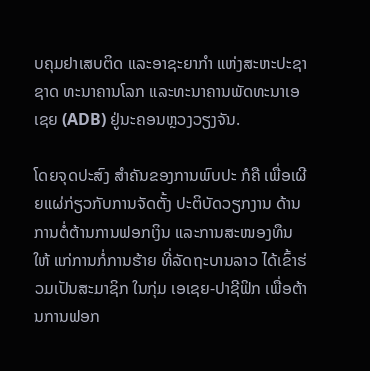ບຄຸມຢາເສບຕິດ ແລະອາຊະຍາກຳ ແຫ່ງສະຫະປະຊາຊາດ ທະນາຄານໂລກ ແລະທະນາຄານພັດທະນາເອເຊຍ (ADB) ຢູ່ນະຄອນຫຼວງວຽງຈັນ.

ໂດຍຈຸດປະສົງ ສຳຄັນຂອງການພົບປະ ກໍຄື ເພື່ອເຜີຍແຜ່ກ່ຽວກັບການຈັດຕັ້ງ ປະຕິບັດວຽກງານ ດ້ານການຕໍ່ຕ້ານການຟອກເງິນ ແລະການສະໜອງທຶນໃຫ້ ແກ່ການກໍ່ການຮ້າຍ ທີ່ລັດຖະບານລາວ ໄດ້ເຂົ້າຮ່ວມເປັນສະມາຊິກ ໃນກຸ່ມ ເອເຊຍ-ປາຊີຟິກ ເພື່ອຕ້ານການຟອກ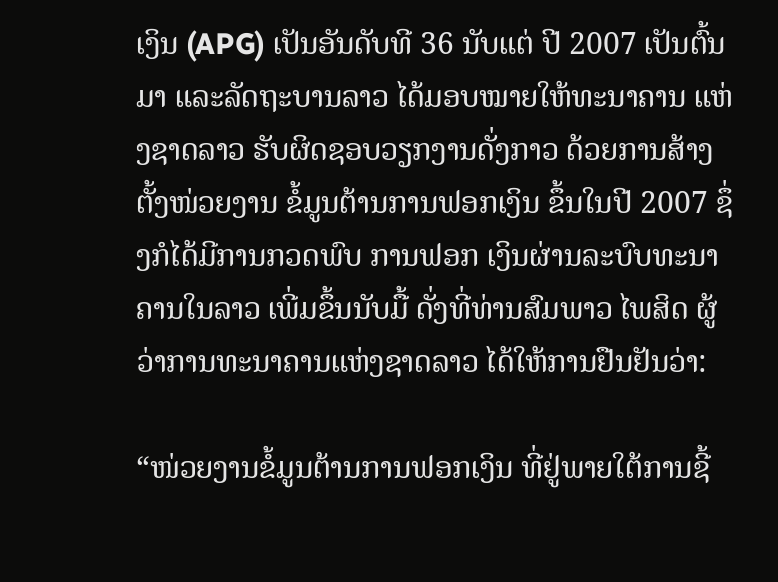ເງິນ (APG) ເປັນອັນດັບທີ 36 ນັບແຕ່ ປີ 2007 ເປັນຕົ້ນມາ ແລະລັດຖະບານລາວ ໄດ້ມອບໝາຍໃຫ້ທະນາຄານ ແຫ່ງຊາດລາວ ຮັບຜິດຊອບວຽກງານດັ່ງກາວ ດ້ວຍການສ້າງຕັ້ງໜ່ວຍງານ ຂໍ້ມູນຕ້ານການຟອກເງິນ ຂຶ້ນໃນປີ 2007 ຊຶ່ງກໍໄດ້ມີການກວດພົບ ການຟອກ ເງິນຜ່ານລະບົບທະນາຄານໃນລາວ ເພີ່ມຂຶ້ນນັບມື້ ດັ່ງທີ່ທ່ານສົມພາວ ໄພສິດ ຜູ້ວ່າການທະນາຄານແຫ່ງຊາດລາວ ໄດ້ໃຫ້ການຢືນຢັນວ່າ:

“ໜ່ວຍງານຂໍ້ມູນຕ້ານການຟອກເງິນ ທີ່ຢູ່ພາຍໃຕ້ການຊີ້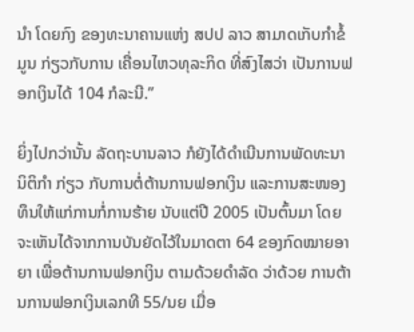ນຳ ໂດຍກົງ ຂອງທະນາຄານແຫ່ງ ສປປ ລາວ ສາມາດເກັບກຳຂໍ້ມູນ ກ່ຽວກັບການ ເຄື່ອນໄຫວທຸລະກິດ ທີ່ສົງໄສວ່າ ເປັນການຟອກເງິນໄດ້ 104 ກໍລະນີ.”

ຍິ່ງໄປກວ່ານັ້ນ ລັດຖະບານລາວ ກໍຍັງໄດ້ດຳເນີນການພັດທະນານິຕິກຳ ກ່ຽວ ກັບການຕໍ່ຕ້ານການຟອກເງິນ ແລະການສະໜອງທຶນໃຫ້ແກ່ການກໍ່ການຮ້າຍ ນັບແຕ່ປີ 2005 ເປັນຕົ້ນມາ ໂດຍຈະເຫັນໄດ້ຈາກການບັນຍັດໄວ້ໃນມາດຕາ 64 ຂອງກົດໝາຍອາຍາ ເພື່ອຕ້ານການຟອກເງິນ ຕາມດ້ວຍດຳລັດ ວ່າດ້ວຍ ການຕ້ານການຟອກເງິນເລກທີ 55/ນຍ ເມື່ອ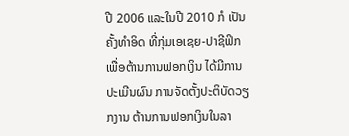ປີ 2006 ແລະໃນປີ 2010 ກໍ ເປັນຄັ້ງທຳອິດ ທີ່ກຸ່ມເອເຊຍ-ປາຊີຟິກ ເພື່ອຕ້ານການຟອກເງິນ ໄດ້ມີການ ປະເມີນຜົນ ການຈັດຕັ້ງປະຕິບັດວຽກງານ ຕ້ານການຟອກເງິນໃນລາ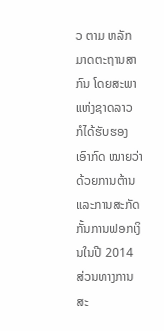ວ ຕາມ ຫລັກມາດຕະຖານສາກົນ ໂດຍສະພາແຫ່ງຊາດລາວ ກໍໄດ້ຮັບຮອງເອົາກົດ ໝາຍວ່າດ້ວຍການຕ້ານ ແລະການສະກັດກັ້ນການຟອກເງິນໃນປີ 2014 ສ່ວນທາງການສະ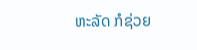ຫະລັດ ກໍຊ່ວຍ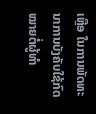ເຫຼືອ ໃນການພັດທະນາການບັງຄັບໃຊ້ກົດ ໝາຍຕໍ່ຜູ້ທຳ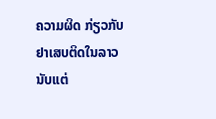ຄວາມຜິດ ກ່ຽວກັບຢາເສບຕິດໃນລາວ ນັບແຕ່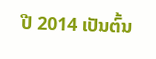ປີ 2014 ເປັນຕົ້ນ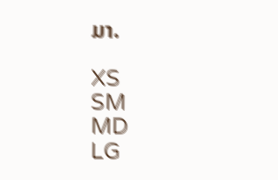ມາ.

XS
SM
MD
LG